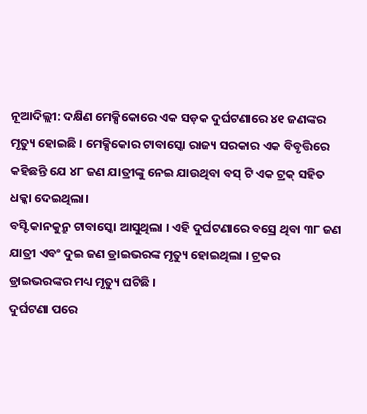ନୂଆଦିଲ୍ଲୀ: ଦକ୍ଷିଣ ମେକ୍ସିକୋରେ ଏକ ସଡ଼କ ଦୁର୍ଘଟଣାରେ ୪୧ ଜଣଙ୍କର ମୃତ୍ୟୁ ହୋଇଛି । ମେକ୍ସିକୋର ଟାବାସ୍କୋ ରାଜ୍ୟ ସରକାର ଏକ ବିବୃତ୍ତିରେ କହିଛନ୍ତି ଯେ ୪୮ ଜଣ ଯାତ୍ରୀଙ୍କୁ ନେଇ ଯାଉଥିବା ବସ୍ ଟି ଏକ ଟ୍ରକ୍ ସହିତ ଧକ୍କା ଦେଇଥିଲା।
ବସ୍ଟି କାନକୁନ୍ରୁ ଟାବାସ୍କୋ ଆସୁଥିଲା । ଏହି ଦୁର୍ଘଟଣାରେ ବସ୍ରେ ଥିବା ୩୮ ଜଣ ଯାତ୍ରୀ ଏବଂ ଦୁଇ ଜଣ ଡ୍ରାଇଭରଙ୍କ ମୃତ୍ୟୁ ହୋଇଥିଲା । ଟ୍ରକର ଡ୍ରାଇଭରଙ୍କର ମଧ୍ୟ ମୃତ୍ୟୁ ଘଟିଛି ।
ଦୁର୍ଘଟଣା ପରେ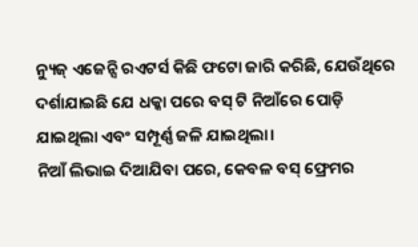ନ୍ୟୁଜ୍ ଏଜେନ୍ସି ରଏଟର୍ସ କିଛି ଫଟୋ ଜାରି କରିଛି, ଯେଉଁଥିରେ ଦର୍ଶାଯାଇଛି ଯେ ଧକ୍କା ପରେ ବସ୍ ଟି ନିଆଁରେ ପୋଡ଼ି ଯାଇଥିଲା ଏବଂ ସମ୍ପୂର୍ଣ୍ଣ ଜଳି ଯାଇଥିଲା।
ନିଆଁ ଲିଭାଇ ଦିଆଯିବା ପରେ, କେବଳ ବସ୍ ଫ୍ରେମର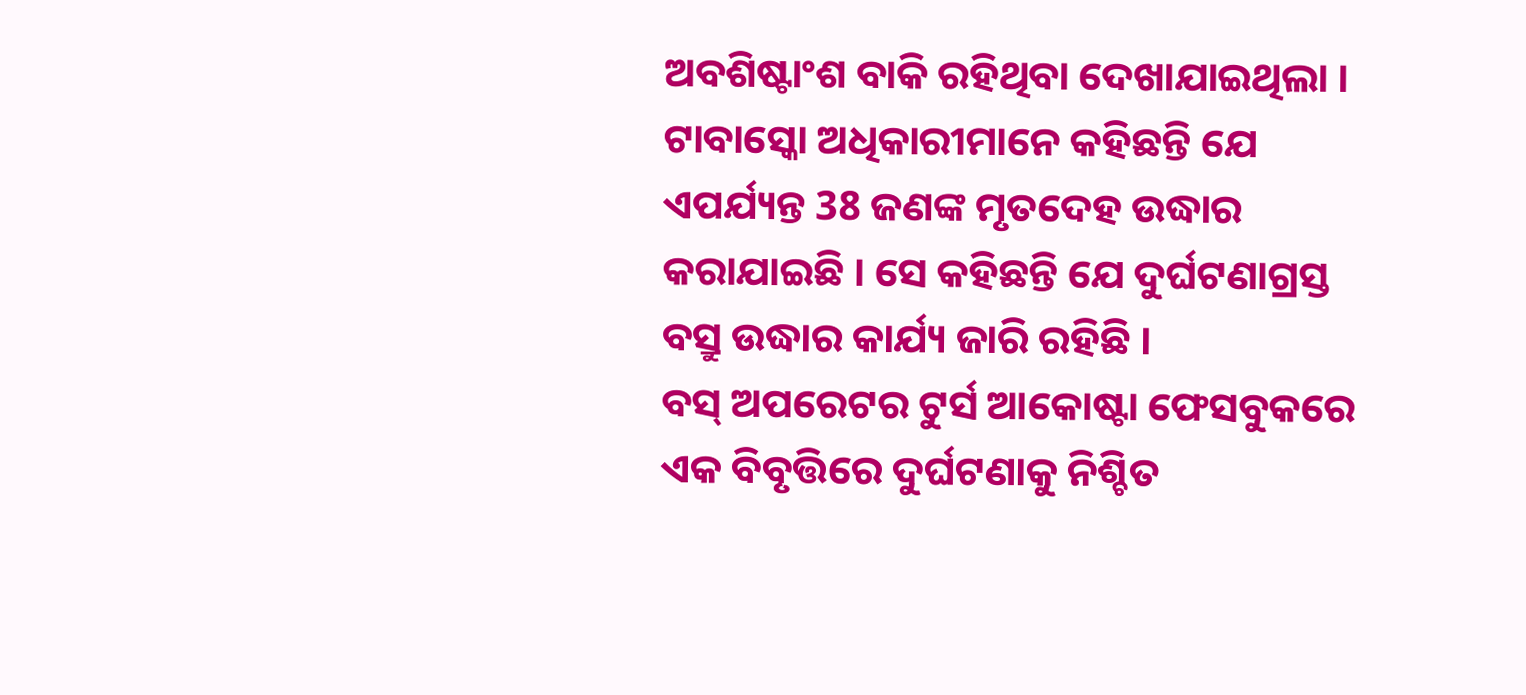ଅବଶିଷ୍ଟାଂଶ ବାକି ରହିଥିବା ଦେଖାଯାଇଥିଲା । ଟାବାସ୍କୋ ଅଧିକାରୀମାନେ କହିଛନ୍ତି ଯେ ଏପର୍ଯ୍ୟନ୍ତ 38 ଜଣଙ୍କ ମୃତଦେହ ଉଦ୍ଧାର କରାଯାଇଛି । ସେ କହିଛନ୍ତି ଯେ ଦୁର୍ଘଟଣାଗ୍ରସ୍ତ ବସ୍ରୁ ଉଦ୍ଧାର କାର୍ଯ୍ୟ ଜାରି ରହିଛି ।
ବସ୍ ଅପରେଟର ଟୁର୍ସ ଆକୋଷ୍ଟା ଫେସବୁକରେ ଏକ ବିବୃତ୍ତିରେ ଦୁର୍ଘଟଣାକୁ ନିଶ୍ଚିତ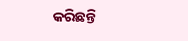କରିଛନ୍ତି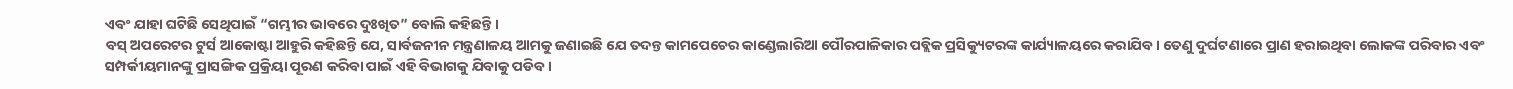ଏବଂ ଯାହା ଘଟିଛି ସେଥିପାଇଁ “ଗମ୍ଭୀର ଭାବରେ ଦୁଃଖିତ” ବୋଲି କହିଛନ୍ତି ।
ବସ୍ ଅପରେଟର ଟୁର୍ସ ଆକୋଷ୍ଟା ଆହୁରି କହିଛନ୍ତି ଯେ, ସାର୍ବଜନୀନ ମନ୍ତ୍ରଣାଳୟ ଆମକୁ ଜଣାଇଛି ଯେ ତଦନ୍ତ କାମପେଚେର କାଣ୍ଡେଲାରିଆ ପୌରପାଳିକାର ପବ୍ଲିକ ପ୍ରସିକ୍ୟୁଟରଙ୍କ କାର୍ଯ୍ୟାଳୟରେ କରାଯିବ । ତେଣୁ ଦୁର୍ଘଟଣାରେ ପ୍ରାଣ ହରାଇଥିବା ଲୋକଙ୍କ ପରିବାର ଏବଂ ସମ୍ପର୍କୀୟମାନଙ୍କୁ ପ୍ରାସଙ୍ଗିକ ପ୍ରକ୍ରିୟା ପୂରଣ କରିବା ପାଇଁ ଏହି ବିଭାଗକୁ ଯିବାକୁ ପଡିବ ।